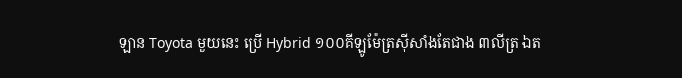ឡាន Toyota មួយនេះ ប្រើ Hybrid ១០០គីឡូម៉ែត្រស៊ីសាំងតែជាង ៣លីត្រ ឯត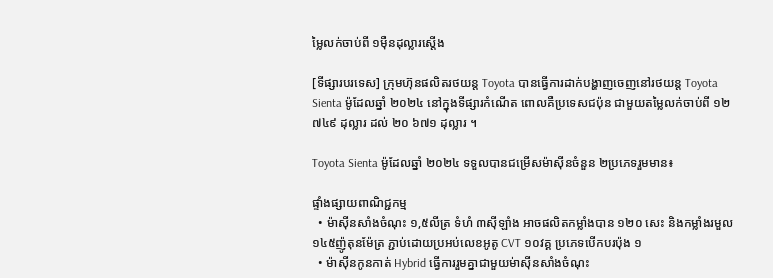ម្លៃលក់ចាប់ពី ១មុឺនដុល្លារស្តើង

[ទីផ្សារបរទេស] ក្រុមហ៊ុនផលិតរថយន្ត Toyota បានធ្វើការដាក់បង្ហាញចេញនៅរថយន្ត Toyota Sienta ម៉ូដែលឆ្នាំ ២០២៤ នៅក្នុងទីផ្សារកំណើត ពោលគឺប្រទេសជប៉ុន ជាមួយតម្លៃលក់ចាប់ពី ១២ ៧៤៩ ដុល្លារ ដល់ ២០ ៦៧១ ដុល្លារ ។

Toyota Sienta ម៉ូដែលឆ្នាំ ២០២៤ ទទួលបានជម្រើសម៉ាស៊ីនចំនួន ២ប្រភេទរួមមាន៖

ផ្ទាំងផ្សាយពាណិជ្ជកម្ម
  • ម៉ាស៊ីនសាំងចំណុះ ១,៥លីត្រ ទំហំ ៣ស៊ីឡាំង អាចផលិតកម្លាំងបាន ១២០ សេះ និងកម្លាំងរមួល ១៤៥ញ៉ូតុនម៉ែត្រ ភ្ជាប់ដោយប្រអប់លេខអូតូ CVT ១០វគ្គ ប្រភេទបើកបរប៉ុង ១
  • ម៉ាស៊ីនកូនកាត់ Hybrid ធ្វើការរួមគ្នាជាមួយម់ាស៊ីនសាំងចំណុះ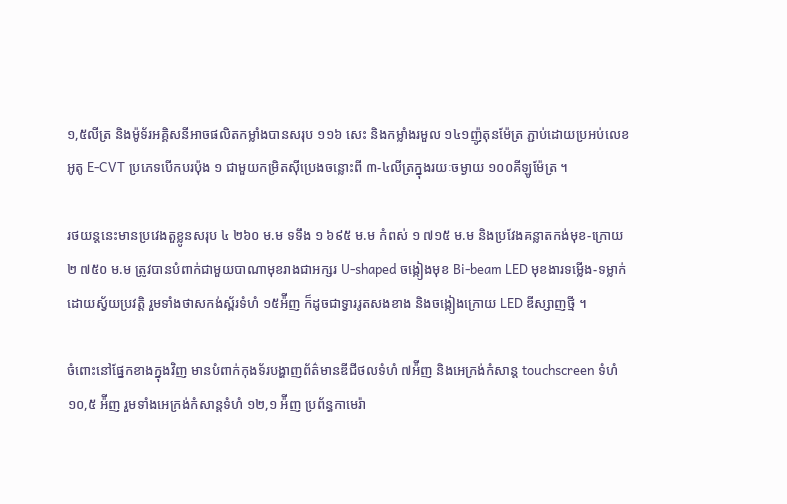១,៥លីត្រ និងម៉ូទ័រអគ្គិសនីអាចផលិតកម្លាំងបានសរុប ១១៦ សេះ និងកម្លាំងរមួល ១៤១ញ៉ូតុនម៉ែត្រ ភ្ជាប់ដោយប្រអប់លេខអូតូ E-CVT ប្រភេទបើកបរប៉ុង ១ ជាមួយកម្រិតស៊ីប្រេងចន្លោះពី ៣-៤លីត្រក្នុងរយៈចម្ងាយ ១០០គីឡូម៉ែត្រ ។

រថយន្តនេះមានប្រវេងតួខ្លូនសរុប ៤ ២៦០ ម.ម ទទឹង ១ ៦៩៥ ម.ម កំពស់ ១ ៧១៥ ម.ម និងប្រវែងគន្លាតកង់មុខ-ក្រោយ ២ ៧៥០ ម.ម ត្រូវបានបំពាក់ជាមួយបាណាមុខរាងជាអក្សរ U-shaped ចង្កៀងមុខ Bi-beam LED មុខងារទម្លើង-ទម្លាក់ដោយស្វ័យប្រវត្តិ រួមទាំងថាសកង់ស្ព័រទំហំ ១៥អ៉ីញ ក៏ដូចជាទ្វាររូតសងខាង និងចង្កៀងក្រោយ LED ឌីស្សាញថ្មី ។

ចំពោះនៅផ្នែកខាងក្នុងវិញ មានបំពាក់កុងទ័របង្ហាញព័ត៌មានឌីជីថលទំហំ ៧អ៉ីញ និងអេក្រង់កំសាន្ត touchscreen ទំហំ ១០,៥ អ៉ីញ រួមទាំងអេក្រង់កំសាន្តទំហំ ១២,១ អ៉ីញ ប្រព័ន្ធកាមេរ៉ា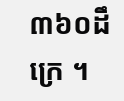៣៦០ដឹក្រេ ។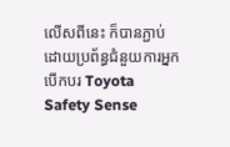លើសពីនេះ ក៏បានភ្ជាប់ដោយប្រព័ន្ធជំនួយការអ្នកបើកបរ Toyota Safety Sense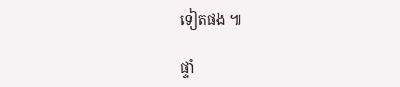ទៀតផង ៕

ផ្ទាំ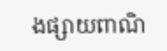ងផ្សាយពាណិ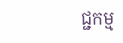ជ្ជកម្ម